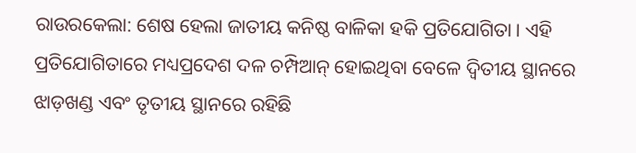ରାଉରକେଲା: ଶେଷ ହେଲା ଜାତୀୟ କନିଷ୍ଠ ବାଳିକା ହକି ପ୍ରତିଯୋଗିତା । ଏହି ପ୍ରତିଯୋଗିତାରେ ମଧ୍ୟପ୍ରଦେଶ ଦଳ ଚମ୍ପିଆନ୍ ହୋଇଥିବା ବେଳେ ଦ୍ବିତୀୟ ସ୍ଥାନରେ ଝାଡ଼ଖଣ୍ଡ ଏବଂ ତୃତୀୟ ସ୍ଥାନରେ ରହିଛି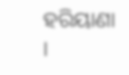ହରିୟାଣା ।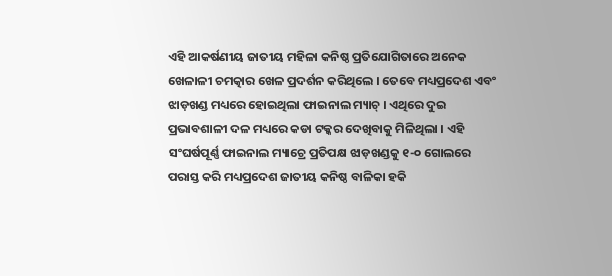ଏହି ଆକର୍ଷଣୀୟ ଜାତୀୟ ମହିଳା କନିଷ୍ଠ ପ୍ରତିଯୋଗିତାରେ ଅନେକ ଖେଳାଳୀ ଚମତ୍କାର ଖେଳ ପ୍ରଦର୍ଶନ କରିଥିଲେ । ତେବେ ମଧ୍ୟପ୍ରଦେଶ ଏବଂ ଝାଡ଼ଖଣ୍ଡ ମଧ୍ୟରେ ହୋଇଥିଲା ଫାଇନାଲ ମ୍ୟାଚ୍ । ଏଥିରେ ଦୁଇ ପ୍ରଭାବଶାଳୀ ଦଳ ମଧ୍ୟରେ କଡା ଟକ୍କର ଦେଖିବାକୁ ମିଳିଥିଲା । ଏହି ସଂଘର୍ଷପୂର୍ଣ୍ଣ ଫାଇନାଲ ମ୍ୟାଚ୍ରେ ପ୍ରତିପକ୍ଷ ଝାଡ଼ଖଣ୍ଡକୁ ୧-୦ ଗୋଲରେ ପରାସ୍ତ କରି ମଧ୍ୟପ୍ରଦେଶ ଜାତୀୟ କନିଷ୍ଠ ବାଳିକା ହକି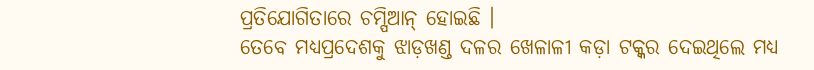ପ୍ରତିଯୋଗିତାରେ ଚମ୍ପିଆନ୍ ହୋଇଛି ।
ତେବେ ମଧ୍ୟପ୍ରଦେଶକୁ ଝାଡ଼ଖଣ୍ଡ ଦଳର ଖେଳାଳୀ କଡ଼ା ଟକ୍କର ଦେଇଥିଲେ ମଧ୍ୟ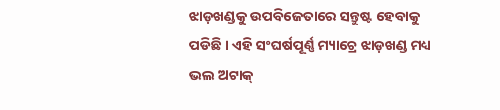ଝାଡ଼ଖଣ୍ଡକୁ ଉପବିଜେତାରେ ସନ୍ତୁଷ୍ଟ ହେବାକୁ ପଡିଛି । ଏହି ସଂଘର୍ଷପୂର୍ଣ୍ଣ ମ୍ୟାଚ୍ରେ ଝାଡ଼ଖଣ୍ଡ ମଧ୍ୟ ଭଲ ଅଟାକ୍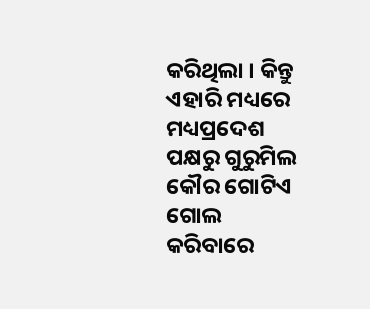କରିଥିଲା । କିନ୍ତୁ ଏହାରି ମଧ୍ୟରେ ମଧ୍ୟପ୍ରଦେଶ ପକ୍ଷରୁ ଗୁରୁମିଲ କୌର ଗୋଟିଏ ଗୋଲ କରିବାରେ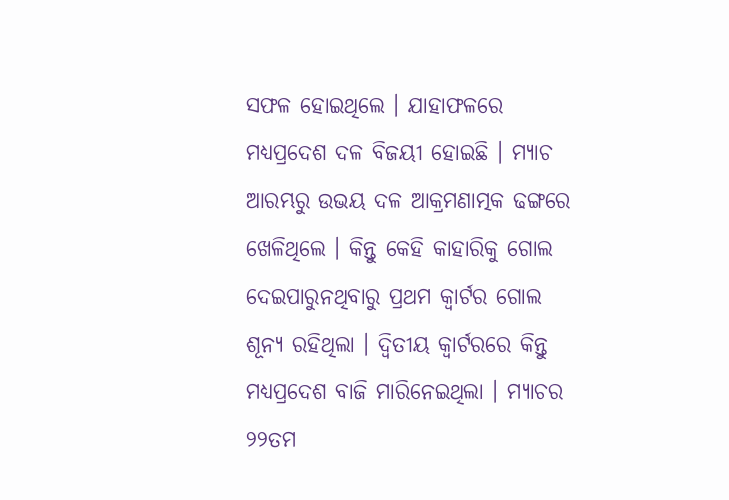ସଫଳ ହୋଇଥିଲେ । ଯାହାଫଳରେ ମଧ୍ୟପ୍ରଦେଶ ଦଳ ବିଜୟୀ ହୋଇଛି । ମ୍ୟାଚ ଆରମ୍ଭରୁ ଉଭୟ ଦଳ ଆକ୍ରମଣାତ୍ମକ ଢଙ୍ଗରେ ଖେଳିଥିଲେ । କିନ୍ତୁ କେହି କାହାରିକୁ ଗୋଲ ଦେଇପାରୁନଥିବାରୁ ପ୍ରଥମ କ୍ବାର୍ଟର ଗୋଲ ଶୂନ୍ୟ ରହିଥିଲା । ଦ୍ବିତୀୟ କ୍ବାର୍ଟରରେ କିନ୍ତୁ ମଧ୍ୟପ୍ରଦେଶ ବାଜି ମାରିନେଇଥିଲା । ମ୍ୟାଚର ୨୨ତମ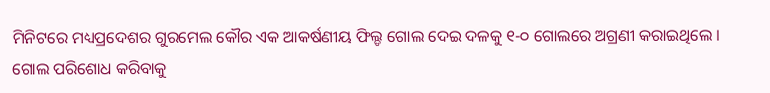ମିନିଟରେ ମଧ୍ୟପ୍ରଦେଶର ଗୁରମେଲ କୌର ଏକ ଆକର୍ଷଣୀୟ ଫିଲ୍ଡ ଗୋଲ ଦେଇ ଦଳକୁ ୧-୦ ଗୋଲରେ ଅଗ୍ରଣୀ କରାଇଥିଲେ । ଗୋଲ ପରିଶୋଧ କରିବାକୁ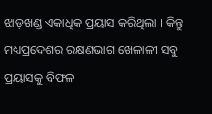ଝାଡ଼ଖଣ୍ଡ ଏକାଧିକ ପ୍ରୟାସ କରିଥିଲା । କିନ୍ତୁ ମଧ୍ୟପ୍ରଦେଶର ରକ୍ଷଣଭାଗ ଖେଳାଳୀ ସବୁ ପ୍ରୟାସକୁ ବିଫଳ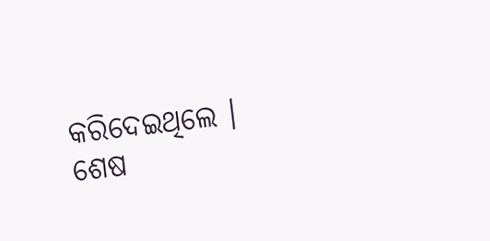କରିଦେଇଥିଲେ । ଶେଷ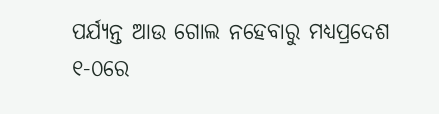ପର୍ଯ୍ୟନ୍ତ ଆଉ ଗୋଲ ନହେବାରୁ ମଧ୍ୟପ୍ରଦେଶ ୧-୦ରେ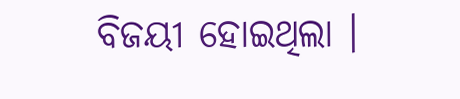ବିଜୟୀ ହୋଇଥିଲା ।